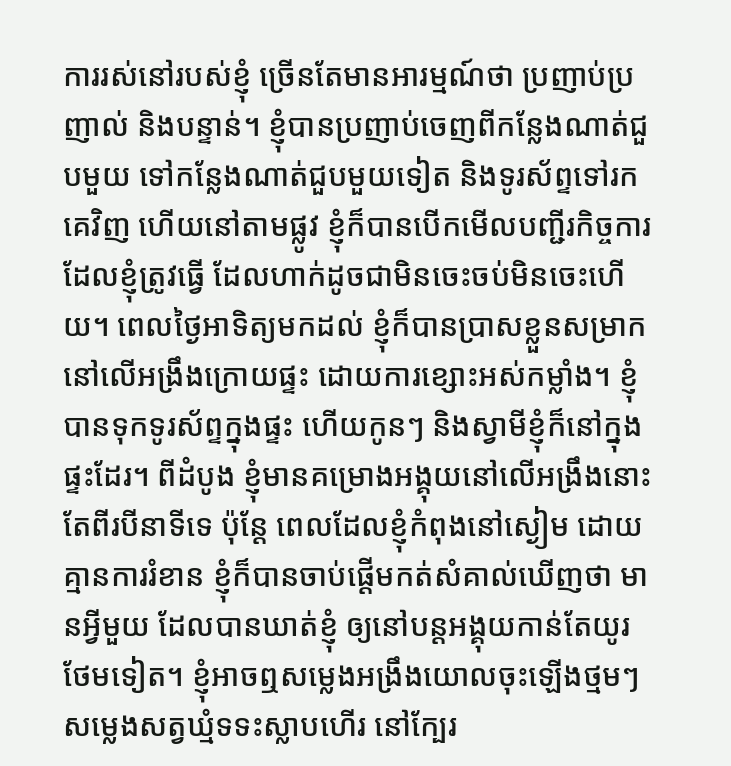ការរស់នៅរបស់ខ្ញុំ ច្រើនតែមានអារម្មណ៍ថា ប្រញាប់ប្រញាល់ និងបន្ទាន់។ ខ្ញុំបានប្រញាប់ចេញពីកន្លែងណាត់ជួបមួយ ទៅកន្លែងណាត់ជួបមួយទៀត និងទូរស័ព្ទទៅរកគេវិញ ហើយនៅតាមផ្លូវ ខ្ញុំក៏បានបើកមើលបញ្ជីរកិច្ចការដែលខ្ញុំត្រូវធ្វើ ដែលហាក់ដូចជាមិនចេះចប់មិនចេះហើយ។ ពេលថ្ងៃអាទិត្យមកដល់ ខ្ញុំក៏បានប្រាសខ្លួនសម្រាក នៅលើអង្រឹងក្រោយផ្ទះ ដោយការខ្សោះអស់កម្លាំង។ ខ្ញុំបានទុកទូរស័ព្ទក្នុងផ្ទះ ហើយកូនៗ និងស្វាមីខ្ញុំក៏នៅក្នុងផ្ទះដែរ។ ពីដំបូង ខ្ញុំមានគម្រោងអង្គុយនៅលើអង្រឹងនោះ តែពីរបីនាទីទេ ប៉ុន្តែ ពេលដែលខ្ញុំកំពុងនៅស្ងៀម ដោយគ្មានការរំខាន ខ្ញុំក៏បានចាប់ផ្តើមកត់សំគាល់ឃើញថា មានអ្វីមួយ ដែលបានឃាត់ខ្ញុំ ឲ្យនៅបន្តអង្គុយកាន់តែយូរថែមទៀត។ ខ្ញុំអាចឮសម្លេងអង្រឹងយោលចុះឡើងថ្មមៗ សម្លេងសត្វឃ្មំទទះស្លាបហើរ នៅក្បែរ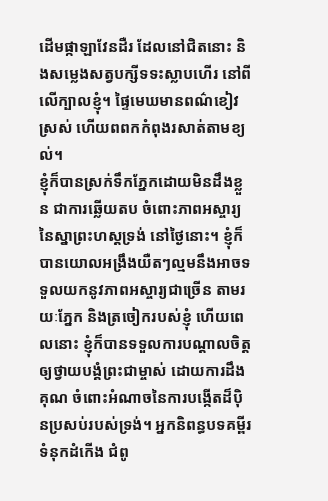ដើមផ្កាឡាវែនដឺរ ដែលនៅជិតនោះ និងសម្លេងសត្វបក្សីទទះស្លាបហើរ នៅពីលើក្បាលខ្ញុំ។ ផ្ទៃមេឃមានពណ៌ខៀវស្រស់ ហើយពពកកំពុងរសាត់តាមខ្យល់។
ខ្ញុំក៏បានស្រក់ទឹកភ្នែកដោយមិនដឹងខ្លួន ជាការឆ្លើយតប ចំពោះភាពអស្ចារ្យនៃស្នាព្រះហស្តទ្រង់ នៅថ្ងៃនោះ។ ខ្ញុំក៏បានយោលអង្រឹងយឺតៗល្មមនឹងអាចទទួលយកនូវភាពអស្ចារ្យជាច្រើន តាមរយៈភ្នែក និងត្រចៀករបស់ខ្ញុំ ហើយពេលនោះ ខ្ញុំក៏បានទទួលការបណ្តាលចិត្ត ឲ្យថ្វាយបង្គំព្រះជាម្ចាស់ ដោយការដឹងគុណ ចំពោះអំណាចនៃការបង្កើតដ៏ប៉ិនប្រសប់របស់ទ្រង់។ អ្នកនិពន្ធបទគម្ពីរទំនុកដំកើង ជំពូ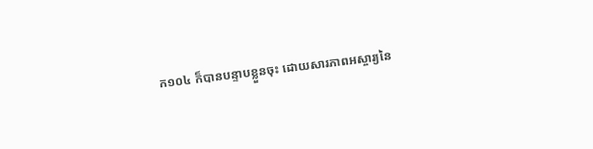ក១០៤ ក៏បានបន្ទាបខ្លួនចុះ ដោយសារភាពអស្ចារ្យនៃ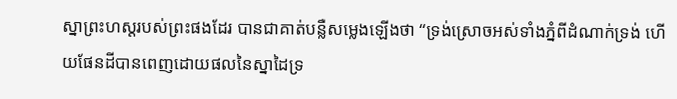ស្នាព្រះហស្តរបស់ព្រះផងដែរ បានជាគាត់បន្លឺសម្លេងឡើងថា “ទ្រង់ស្រោចអស់ទាំងភ្នំពីដំណាក់ទ្រង់ ហើយផែនដីបានពេញដោយផលនៃស្នាដៃទ្រ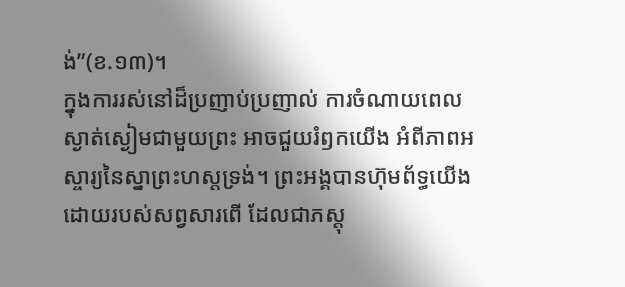ង់”(ខ.១៣)។
ក្នុងការរស់នៅដ៏ប្រញាប់ប្រញាល់ ការចំណាយពេលស្ងាត់ស្ងៀមជាមួយព្រះ អាចជួយរំឭកយើង អំពីភាពអស្ចារ្យនៃស្នាព្រះហស្តទ្រង់។ ព្រះអង្គបានហ៊ុមព័ទ្ធយើង ដោយរបស់សព្វសារពើ ដែលជាភស្តុ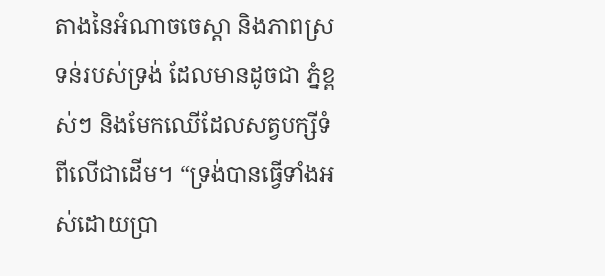តាងនៃអំណាចចេស្តា និងភាពស្រទន់របស់ទ្រង់ ដែលមានដូចជា ភ្នំខ្ពស់ៗ និងមែកឈើដែលសត្វបក្សីទំពីលើជាដើម។ “ទ្រង់បានធ្វើទាំងអស់ដោយប្រា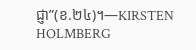ជ្ញា”(ខ.២៤)។—KIRSTEN HOLMBERG